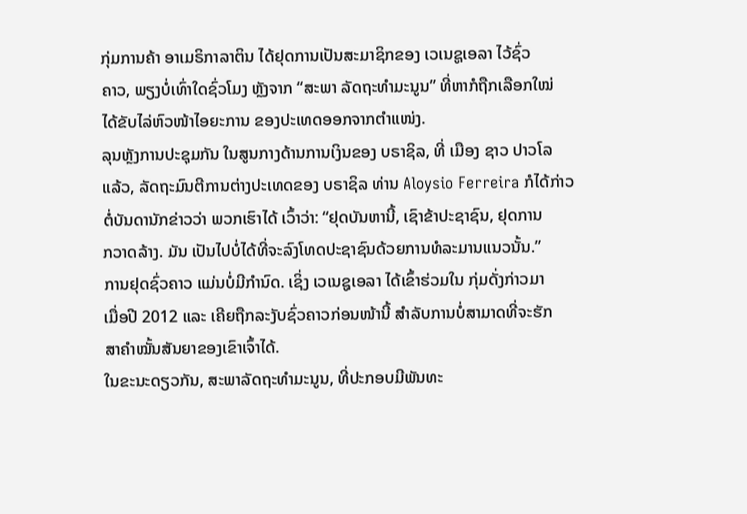ກຸ່ມການຄ້າ ອາເມຣິກາລາຕິນ ໄດ້ຢຸດການເປັນສະມາຊິກຂອງ ເວເນຊູເອລາ ໄວ້ຊົ່ວ
ຄາວ, ພຽງບໍ່ເທົ່າໃດຊົ່ວໂມງ ຫຼັງຈາກ “ສະພາ ລັດຖະທຳມະນູນ” ທີ່ຫາກໍຖືກເລືອກໃໝ່
ໄດ້ຂັບໄລ່ຫົວໜ້າໄອຍະການ ຂອງປະເທດອອກຈາກຕຳແໜ່ງ.
ລຸນຫຼັງການປະຊຸມກັນ ໃນສູນກາງດ້ານການເງິນຂອງ ບຣາຊິລ, ທີ່ ເມືອງ ຊາວ ປາວໂລ
ແລ້ວ, ລັດຖະມົນຕີການຕ່າງປະເທດຂອງ ບຣາຊິລ ທ່ານ Aloysio Ferreira ກໍໄດ້ກ່າວ
ຕໍ່ບັນດານັກຂ່າວວ່າ ພວກເຮົາໄດ້ ເວົ້າວ່າ: “ຢຸດບັນຫານີ້, ເຊົາຂ້າປະຊາຊົນ, ຢຸດການ
ກວາດລ້າງ. ມັນ ເປັນໄປບໍ່ໄດ້ທີ່ຈະລົງໂທດປະຊາຊົນດ້ວຍການທໍລະມານແນວນັ້ນ.”
ການຢຸດຊົ່ວຄາວ ແມ່ນບໍ່ມີກຳນົດ. ເຊິ່ງ ເວເນຊູເອລາ ໄດ້ເຂົ້າຮ່ວມໃນ ກຸ່ມດັ່ງກ່າວມາ
ເມື່ອປີ 2012 ແລະ ເຄີຍຖືກລະງັບຊົ່ວຄາວກ່ອນໜ້ານີ້ ສຳລັບການບໍ່ສາມາດທີ່ຈະຮັກ
ສາຄຳໝັ້ນສັນຍາຂອງເຂົາເຈົ້າໄດ້.
ໃນຂະນະດຽວກັນ, ສະພາລັດຖະທຳມະນູນ, ທີ່ປະກອບມີພັນທະ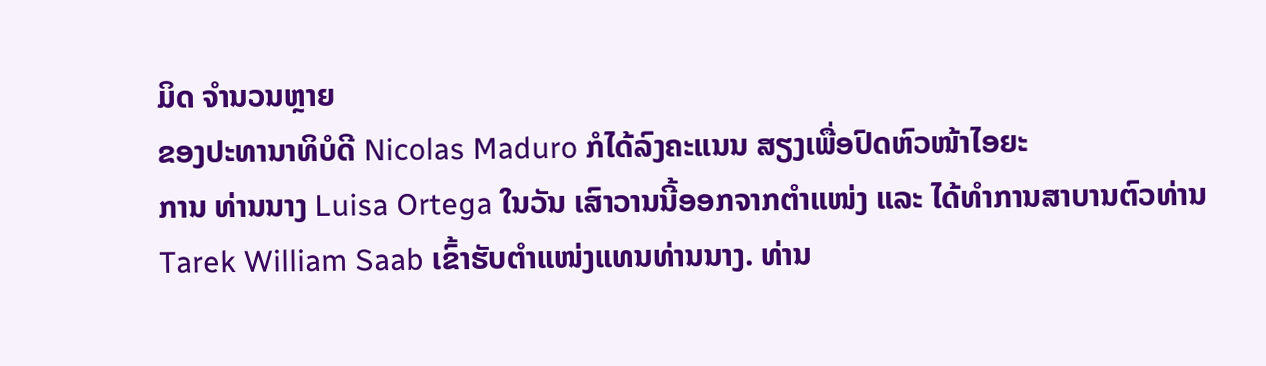ມິດ ຈຳນວນຫຼາຍ
ຂອງປະທານາທິບໍດີ Nicolas Maduro ກໍໄດ້ລົງຄະແນນ ສຽງເພື່ອປົດຫົວໜ້າໄອຍະ
ການ ທ່ານນາງ Luisa Ortega ໃນວັນ ເສົາວານນີ້ອອກຈາກຕຳແໜ່ງ ແລະ ໄດ້ທຳການສາບານຕົວທ່ານ Tarek William Saab ເຂົ້າຮັບຕຳແໜ່ງແທນທ່ານນາງ. ທ່ານ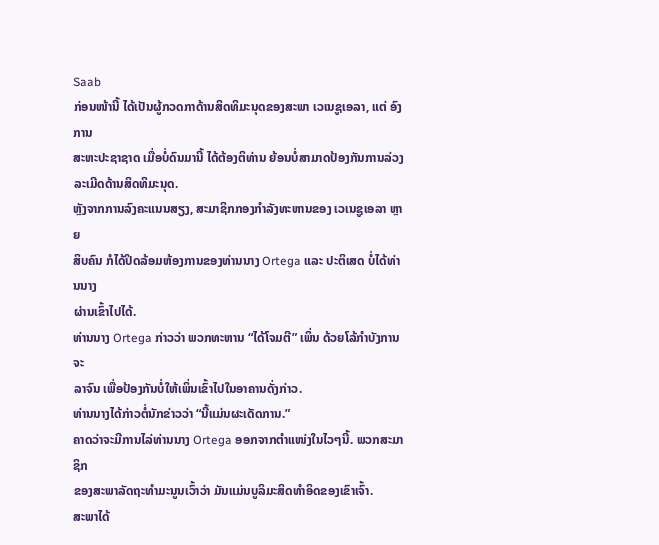Saab
ກ່ອນໜ້ານີ້ ໄດ້ເປັນຜູ້ກວດກາດ້ານສິດທິມະນຸດຂອງສະພາ ເວເນຊູເອລາ, ແຕ່ ອົງການ
ສະຫະປະຊາຊາດ ເມື່ອບໍ່ດົນມານີ້ ໄດ້ຕ້ອງຕິທ່ານ ຍ້ອນບໍ່ສາມາດປ້ອງກັນການລ່ວງ
ລະເມີດດ້ານສິດທິມະນຸດ.
ຫຼັງຈາກການລົງຄະແນນສຽງ, ສະມາຊິກກອງກຳລັງທະຫານຂອງ ເວເນຊູເອລາ ຫຼາຍ
ສິບຄົນ ກໍໄດ້ປິດລ້ອມຫ້ອງການຂອງທ່ານນາງ Ortega ແລະ ປະຕິເສດ ບໍ່ໄດ້ທ່ານນາງ
ຜ່ານເຂົ້າໄປໄດ້.
ທ່ານນາງ Ortega ກ່າວວ່າ ພວກທະຫານ “ໄດ້ໂຈມຕີ” ເພິ່ນ ດ້ວຍໂລ້ກຳບັງການຈະ
ລາຈົນ ເພື່ອປ້ອງກັນບໍ່ໃຫ້ເພິ່ນເຂົ້າໄປໃນອາຄານດັ່ງກ່າວ.
ທ່ານນາງໄດ້ກ່າວຕໍ່ນັກຂ່າວວ່າ “ນີ້ແມ່ນຜະເດັດການ.”
ຄາດວ່າຈະມີການໄລ່ທ່ານນາງ Ortega ອອກຈາກຕຳແໜ່ງໃນໄວໆນີ້. ພວກສະມາຊິກ
ຂອງສະພາລັດຖະທຳມະນູນເວົ້າວ່າ ມັນແມ່ນບູລິມະສິດທຳອິດຂອງເຂົາເຈົ້າ.
ສະພາໄດ້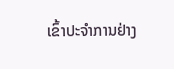ເຂົ້າປະຈຳການຢ່າງ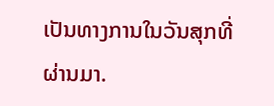ເປັນທາງການໃນວັນສຸກທີ່ຜ່ານມາ.